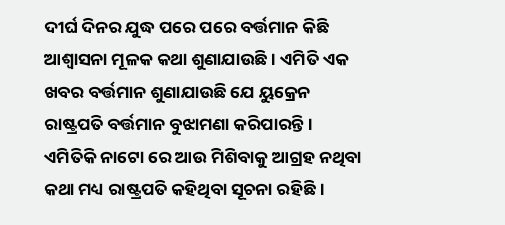ଦୀର୍ଘ ଦିନର ଯୁଦ୍ଧ ପରେ ପରେ ବର୍ତ୍ତମାନ କିଛି ଆଶ୍ୱାସନା ମୂଳକ କଥା ଶୁଣାଯାଉଛି । ଏମିତି ଏକ ଖବର ବର୍ତ୍ତମାନ ଶୁଣାଯାଉଛି ଯେ ୟୁକ୍ରେନ ରାଷ୍ଟ୍ରପତି ବର୍ତ୍ତମାନ ବୁଝାମଣା କରିପାରନ୍ତି । ଏମିତିକି ନାଟୋ ରେ ଆଉ ମିଶିବାକୁ ଆଗ୍ରହ ନଥିବା କଥା ମଧ୍ୟ ରାଷ୍ଟ୍ରପତି କହିଥିବା ସୂଚନା ରହିଛି ।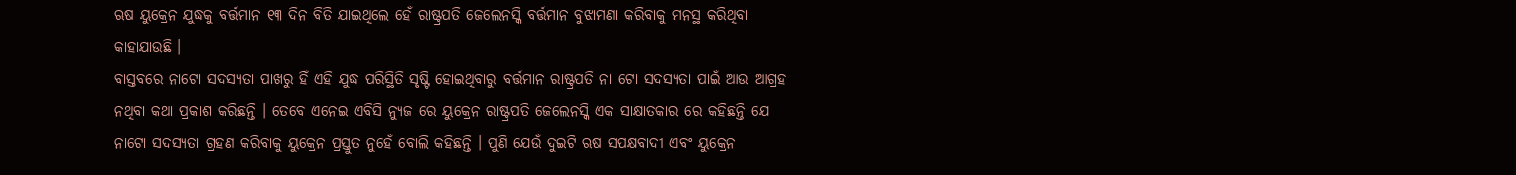ଋଷ ୟୁକ୍ରେନ ଯୁଦ୍ଧକୁ ବର୍ତ୍ତମାନ ୧୩ ଦିନ ବିତି ଯାଇଥିଲେ ହେଁ ରାଷ୍ଟ୍ରପତି ଜେଲେନସ୍କି ବର୍ତ୍ତମାନ ବୁଝାମଣା କରିବାକୁ ମନସ୍ଥ କରିଥିବା କାହାଯାଉଛି ।
ବାସ୍ତବରେ ନାଟୋ ସଦସ୍ୟତା ପାଖରୁ ହିଁ ଏହି ଯୁଦ୍ଧ ପରିସ୍ଥିତି ସୃଷ୍ଟି ହୋଇଥିବାରୁ ବର୍ତ୍ତମାନ ରାଷ୍ଟ୍ରପତି ନା ଟୋ ସଦସ୍ୟତା ପାଇଁ ଆଉ ଆଗ୍ରହ ନଥିବା କଥା ପ୍ରକାଶ କରିଛନ୍ତି । ତେବେ ଏନେଇ ଏବିସି ନ୍ୟୁଜ ରେ ୟୁକ୍ରେନ ରାଷ୍ଟ୍ରପତି ଜେଲେନସ୍କି ଏକ ସାକ୍ଷାତକାର ରେ କହିଛନ୍ତି ଯେ ନାଟୋ ସଦସ୍ୟତା ଗ୍ରହଣ କରିବାକୁ ୟୁକ୍ରେନ ପ୍ରସ୍ତୁତ ନୁହେଁ ବୋଲି କହିଛନ୍ତି । ପୁଣି ଯେଉଁ ଦୁଇଟି ଋଷ ସପକ୍ଷବାଦୀ ଏବଂ ୟୁକ୍ରେନ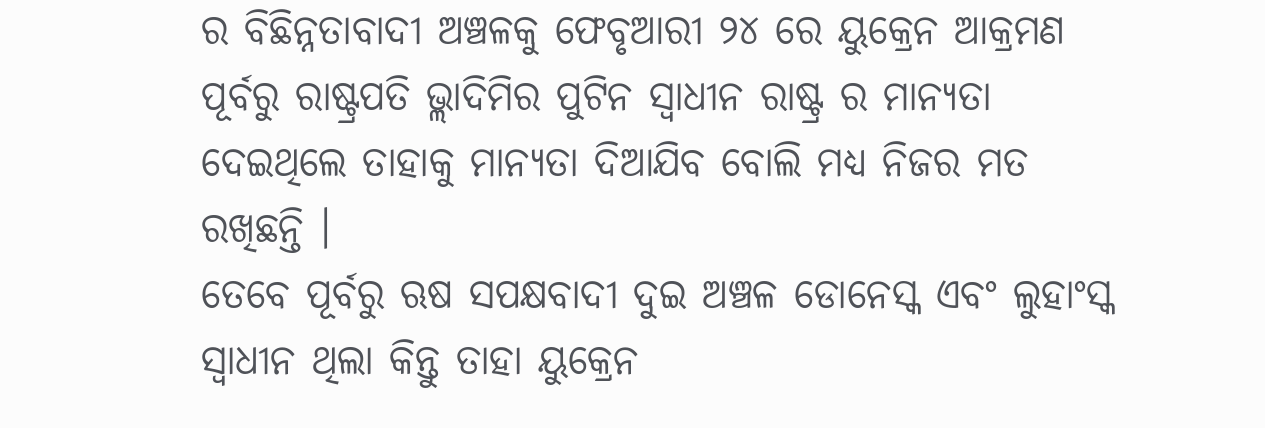ର ବିଛିନ୍ନତାବାଦୀ ଅଞ୍ଚଳକୁ ଫେବୃଆରୀ ୨୪ ରେ ୟୁକ୍ରେନ ଆକ୍ରମଣ ପୂର୍ବରୁ ରାଷ୍ଟ୍ରପତି ଭ୍ଲାଦିମିର ପୁଟିନ ସ୍ୱାଧୀନ ରାଷ୍ଟ୍ର ର ମାନ୍ୟତା ଦେଇଥିଲେ ତାହାକୁ ମାନ୍ୟତା ଦିଆଯିବ ବୋଲି ମଧ୍ୟ ନିଜର ମତ ରଖିଛନ୍ତି ।
ତେବେ ପୂର୍ବରୁ ଋଷ ସପକ୍ଷବାଦୀ ଦୁଇ ଅଞ୍ଚଳ ଡୋନେସ୍କ ଏବଂ ଲୁହାଂସ୍କ ସ୍ୱାଧୀନ ଥିଲା କିନ୍ତୁ ତାହା ୟୁକ୍ରେନ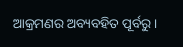ଆକ୍ରମଣର ଅବ୍ୟବହିତ ପୂର୍ବରୁ ।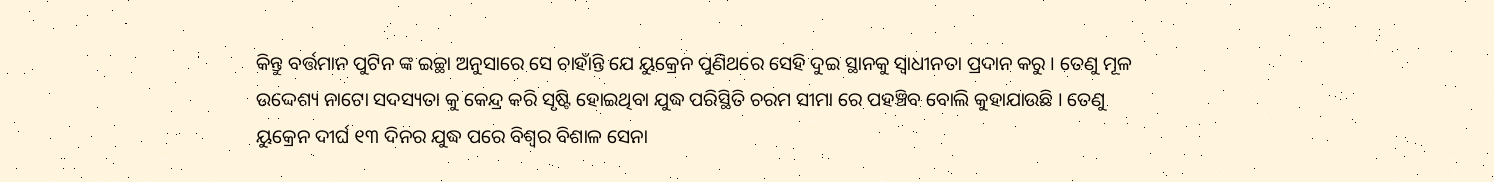କିନ୍ତୁ ବର୍ତ୍ତମାନ ପୁଟିନ ଙ୍କ ଇଚ୍ଛା ଅନୁସାରେ ସେ ଚାହାଁନ୍ତି ଯେ ୟୁକ୍ରେନ ପୁଣିଥରେ ସେହି ଦୁଇ ସ୍ଥାନକୁ ସ୍ୱାଧୀନତା ପ୍ରଦାନ କରୁ । ତେଣୁ ମୂଳ ଉଦ୍ଦେଶ୍ୟ ନାଟୋ ସଦସ୍ୟତା କୁ କେନ୍ଦ୍ର କରି ସୃଷ୍ଟି ହୋଇଥିବା ଯୁଦ୍ଧ ପରିସ୍ଥିତି ଚରମ ସୀମା ରେ ପହଞ୍ଚିବ ବୋଲି କୁହାଯାଉଛି । ତେଣୁ ୟୁକ୍ରେନ ଦୀର୍ଘ ୧୩ ଦିନର ଯୁଦ୍ଧ ପରେ ବିଶ୍ୱର ବିଶାଳ ସେନା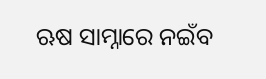ଋଷ ସାମ୍ନାରେ ନଇଁବ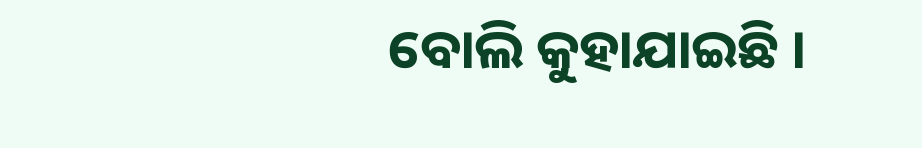ବୋଲି କୁହାଯାଇଛି ।